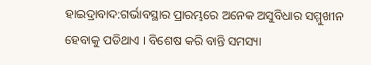ହାଇଦ୍ରାବାଦ:ଗର୍ଭାବସ୍ଥାର ପ୍ରାରମ୍ଭରେ ଅନେକ ଅସୁବିଧାର ସମ୍ମୁଖୀନ ହେବାକୁ ପଡିଥାଏ । ବିଶେଷ କରି ବାନ୍ତି ସମସ୍ୟା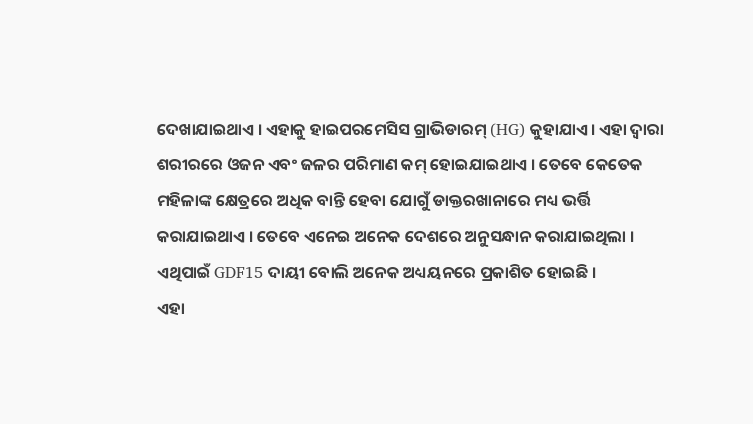ଦେଖାଯାଇଥାଏ । ଏହାକୁ ହାଇପରମେସିସ ଗ୍ରାଭିଡାରମ୍ (HG) କୁହାଯାଏ। ଏହା ଦ୍ବାରା ଶରୀରରେ ଓଜନ ଏବଂ ଜଳର ପରିମାଣ କମ୍ ହୋଇଯାଇଥାଏ । ତେବେ କେତେକ ମହିଳାଙ୍କ କ୍ଷେତ୍ରରେ ଅଧିକ ବାନ୍ତି ହେବା ଯୋଗୁଁ ଡାକ୍ତରଖାନାରେ ମଧ୍ୟ ଭର୍ତ୍ତି କରାଯାଇଥାଏ । ତେବେ ଏନେଇ ଅନେକ ଦେଶରେ ଅନୁସନ୍ଧାନ କରାଯାଇଥିଲା । ଏଥିପାଇଁ GDF15 ଦାୟୀ ବୋଲି ଅନେକ ଅଧ୍ୟୟନରେ ପ୍ରକାଶିତ ହୋଇଛି ।
ଏହା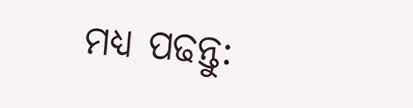ମଧ୍ୟ ପଢନ୍ତୁ: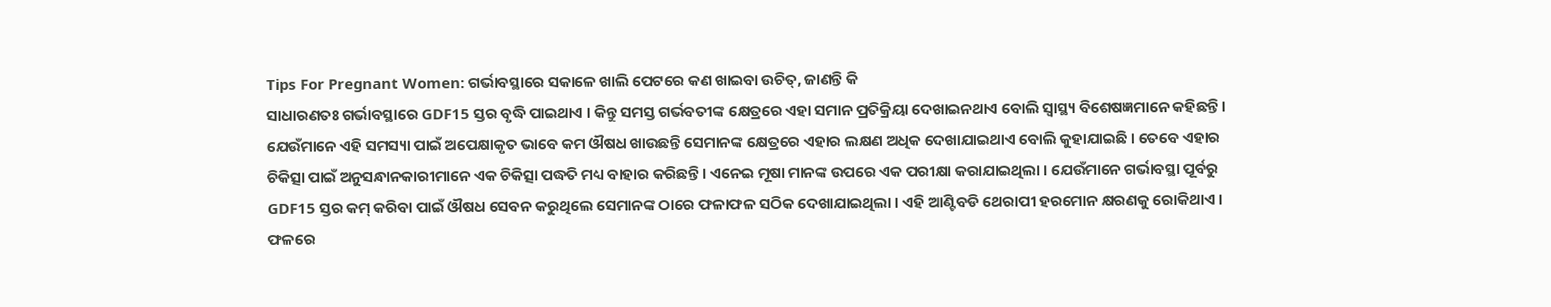Tips For Pregnant Women: ଗର୍ଭାବସ୍ଥାରେ ସକାଳେ ଖାଲି ପେଟରେ କଣ ଖାଇବା ଉଚିତ୍, ଜାଣନ୍ତି କି
ସାଧାରଣତଃ ଗର୍ଭାବସ୍ଥାରେ GDF15 ସ୍ତର ବୃଦ୍ଧି ପାଇଥାଏ । କିନ୍ତୁ ସମସ୍ତ ଗର୍ଭବତୀଙ୍କ କ୍ଷେତ୍ରରେ ଏହା ସମାନ ପ୍ରତିକ୍ରିୟା ଦେଖାଇନଥାଏ ବୋଲି ସ୍ବାସ୍ଥ୍ୟ ବିଶେଷଜ୍ଞମାନେ କହିଛନ୍ତି । ଯେଉଁମାନେ ଏହି ସମସ୍ୟା ପାଇଁ ଅପେକ୍ଷାକୃତ ଭାବେ କମ ଔଷଧ ଖାଉଛନ୍ତି ସେମାନଙ୍କ କ୍ଷେତ୍ରରେ ଏହାର ଲକ୍ଷଣ ଅଧିକ ଦେଖାଯାଇଥାଏ ବୋଲି କୁହାଯାଇଛି । ତେବେ ଏହାର ଚିକିତ୍ସା ପାଇଁ ଅନୁସନ୍ଧାନକାରୀମାନେ ଏକ ଚିକିତ୍ସା ପଦ୍ଧତି ମଧ୍ୟ ବାହାର କରିଛନ୍ତି । ଏନେଇ ମୂଷା ମାନଙ୍କ ଉପରେ ଏକ ପରୀକ୍ଷା କରାଯାଇଥିଲା । ଯେଉଁମାନେ ଗର୍ଭାବସ୍ଥା ପୂର୍ବରୁ GDF15 ସ୍ତର କମ୍ କରିବା ପାଇଁ ଔଷଧ ସେବନ କରୁଥିଲେ ସେମାନଙ୍କ ଠାରେ ଫଳାଫଳ ସଠିକ ଦେଖାଯାଇଥିଲା । ଏହି ଆଣ୍ଟିବଡି ଥେରାପୀ ହରମୋନ କ୍ଷରଣକୁ ରୋକିଥାଏ । ଫଳରେ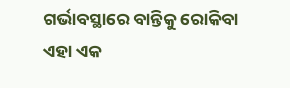ଗର୍ଭାବସ୍ଥାରେ ବାନ୍ତିକୁ ରୋକିବା ଏହା ଏକ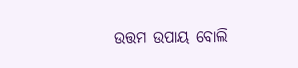ଉତ୍ତମ ଉପାୟ ବୋଲି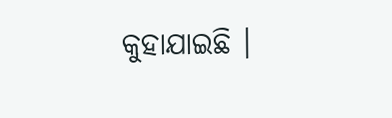କୁହାଯାଇଛି ।